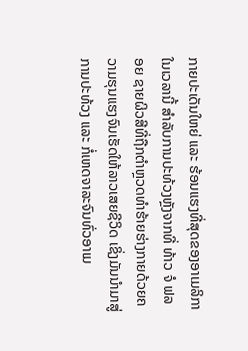ກາຍປະເດັນໃຫຍ່ ແລະ ຮ້ອນແຮງທີ່ສຸດຂອງອາເມລິກາໃນເວລານີ້ ສຳລັບການປະທ້ວງຫຼັງຈາກທີ່ ທ້າວ ຈໍ ຟລອຍ ຊາຍຜິວສີທີ່ຖືກຕຳຫຼວດທຳຮ້າຍຮ່າງກາຍດ້ວຍຄວາມຮຸນແຮງຈົນເຮັດໃຫ້ລາວເສຍຊີວິດ ເຊິ່ງມັນນຳມາສູ່ການປະທ້ວງ ແລະ ກໍ່ເຫດຈາລະຈົນທົ່ວອາເມ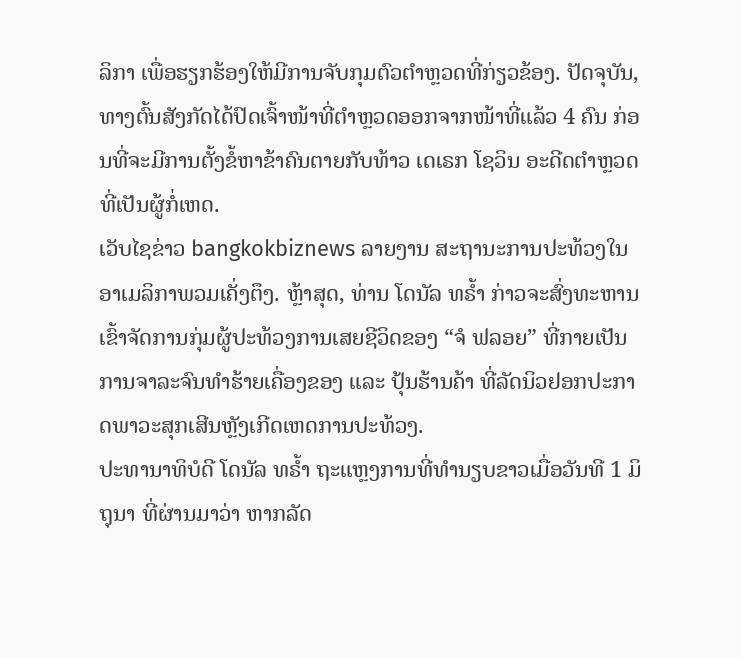ລິກາ ເພື່ອຮຽກຮ້ອງໃຫ້ມີການຈັບກຸມຕົວຕຳຫຼວດທີ່ກ່ຽວຂ້ອງ. ປັດຈຸບັນ, ທາງຕົ້ນສັງກັດໄດ້ປົດເຈົ້າໜ້າທີ່ຕຳຫຼວດອອກຈາກໜ້າທີ່ແລ້ວ 4 ຄົນ ກ່ອນທີ່ຈະມີການຕັ້ງຂໍ້ຫາຂ້າຄົນຕາຍກັບທ້າວ ເດເຣກ ໂຊວິນ ອະດີດຕຳຫຼວດທີ່ເປັນຜູ້ກໍ່ເຫດ.
ເວັບໄຊຂ່າວ bangkokbiznews ລາຍງານ ສະຖານະການປະທ້ວງໃນອາເມລິກາພວມເຄັ່ງຕຶງ. ຫຼ້າສຸດ, ທ່ານ ໂດນັລ ທຣໍ້າ ກ່າວຈະສົ່ງທະຫານເຂົ້າຈັດການກຸ່ມຜູ້ປະທ້ວງການເສຍຊີວິດຂອງ “ຈໍ ຟລອຍ” ທີ່ກາຍເປັນການຈາລະຈົນທຳຮ້າຍເຄື່ອງຂອງ ແລະ ປຸ້ນຮ້ານຄ້າ ທີ່ລັດນິວຢອກປະກາດພາວະສຸກເສີນຫຼັງເກີດເຫດການປະທ້ວງ.
ປະທານາທິບໍດີ ໂດນັລ ທຣໍ້າ ຖະແຫຼງການທີ່ທຳນຽບຂາວເມື່ອວັນທີ 1 ມິຖຸນາ ທີ່ຜ່ານມາວ່າ ຫາກລັດ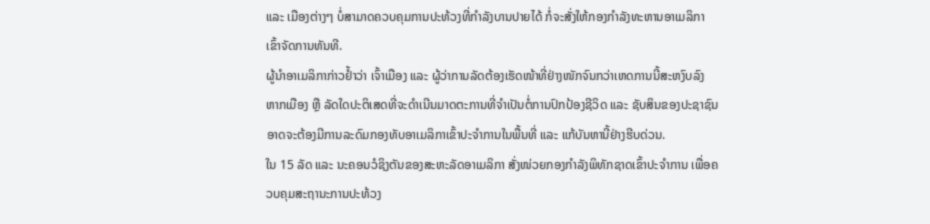ແລະ ເມືອງຕ່າງໆ ບໍ່ສາມາດຄວບຄຸມການປະທ້ວງທີ່ກຳລັງບານປາຍໄດ້ ກໍ່ຈະສັ່ງໃຫ້ກອງກຳລັງທະຫານອາເມລິກາເຂົ້າຈັດການທັນທີ.
ຜູ້ນຳອາເມລິກາກ່າວຢໍ້າວ່າ ເຈົ້າເມືອງ ແລະ ຜູ້ວ່າການລັດຕ້ອງເຮັດໜ້າທີ່ຢ່າງໜັກຈົນກວ່າເຫດການນີ້ສະຫງົບລົງ ຫາກເມືອງ ຫຼື ລັດໃດປະຕິເສດທີ່ຈະດຳເນີນມາດຕະການທີ່ຈຳເປັນຕໍ່ການປົກປ້ອງຊີວິດ ແລະ ຊັບສິນຂອງປະຊາຊົນ ອາດຈະຕ້ອງມີການລະດົມກອງທັບອາເມລິກາເຂົ້າປະຈຳການໃນພື້ນທີ່ ແລະ ແກ້ບັນຫານີ້ຢ່າງຮີບດ່ວນ.
ໃນ 15 ລັດ ແລະ ນະຄອນວໍຊິງຕັນຂອງສະຫະລັດອາເມລິກາ ສັ່ງໜ່ວຍກອງກຳລັງພິທັກຊາດເຂົ້າປະຈຳການ ເພື່ອຄວບຄຸມສະຖານະການປະທ້ວງ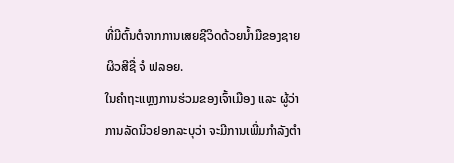ທີ່ມີຕົ້ນຕໍຈາກການເສຍຊີວິດດ້ວຍນໍ້າມືຂອງຊາຍຜິວສີຊື່ ຈໍ ຟລອຍ.
ໃນຄຳຖະແຫຼງການຮ່ວມຂອງເຈົ້າເມືອງ ແລະ ຜູ້ວ່າການລັດນິວຢອກລະບຸວ່າ ຈະມີການເພີ່ມກຳລັງຕຳ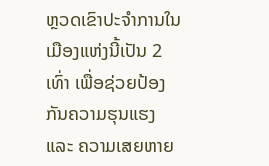ຫຼວດເຂົາປະຈຳການໃນເມືອງແຫ່ງນີ້ເປັນ 2 ເທົ່າ ເພື່ອຊ່ວຍປ້ອງກັນຄວາມຮຸນແຮງ ແລະ ຄວາມເສຍຫາຍ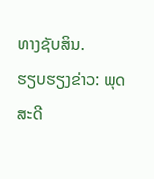ທາງຊັບສິນ.
ຮຽບຮຽງຂ່າວ: ພຸດສະດີ